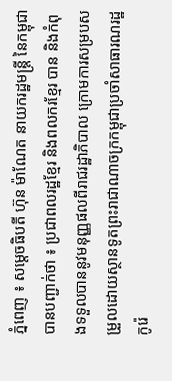ភ្នំពេញ ៖ សម្តេចធិបតី ហ៊ុន ម៉ាណែត នាយករដ្ឋមន្ត្រី នៃកម្ពុជា បានបញ្ជាក់ថា ៖ ប្រជាពលរដ្ឋខ្មែរ និងពលករខ្មែរ បាន និងកំពុងទទួលបាននូវមនុញ្ញផលពីរាជរដ្ឋាភិបាល ក្រោមការសម្របសម្រួលដោយស្ថានទូតព្រះរាជាណាចក្រកម្ពុជាប្រចាំសាធារណរដ្ឋកូរ៉េ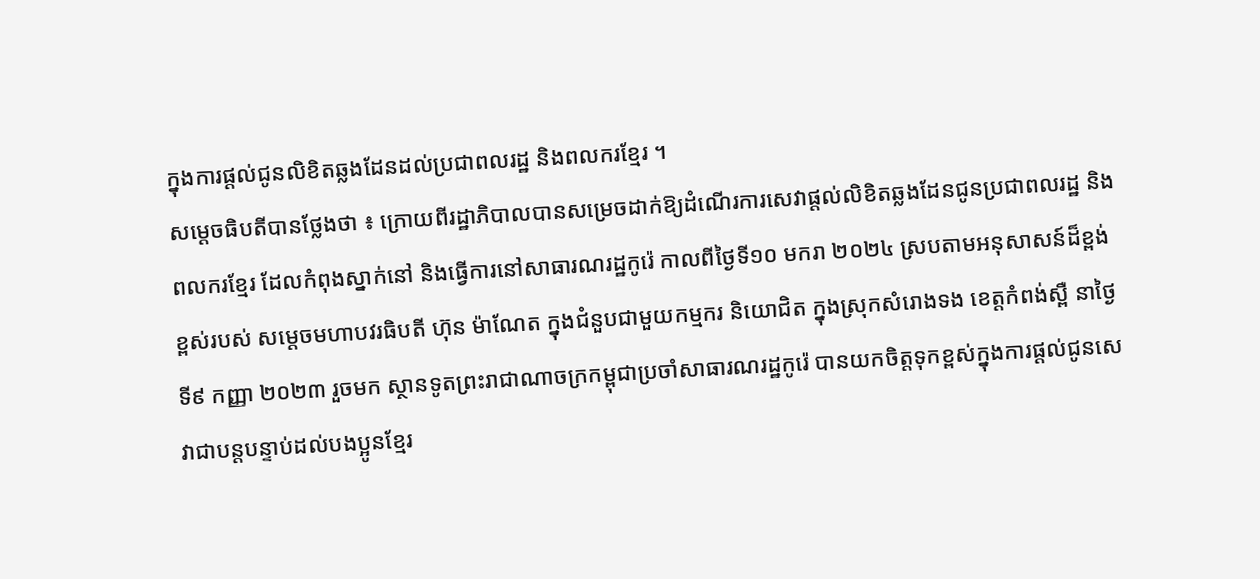ក្នុងការផ្តល់ជូនលិខិតឆ្លងដែនដល់ប្រជាពលរដ្ឋ និងពលករខ្មែរ ។
សម្តេចធិបតីបានថ្លែងថា ៖ ក្រោយពីរដ្ឋាភិបាលបានសម្រេចដាក់ឱ្យដំណើរការសេវាផ្តល់លិខិតឆ្លងដែនជូនប្រជាពលរដ្ឋ និងពលករខ្មែរ ដែលកំពុងស្នាក់នៅ និងធ្វើការនៅសាធារណរដ្ឋកូរ៉េ កាលពីថ្ងៃទី១០ មករា ២០២៤ ស្របតាមអនុសាសន៍ដ៏ខ្ពង់ខ្ពស់របស់ សម្តេចមហាបវរធិបតី ហ៊ុន ម៉ាណែត ក្នុងជំនួបជាមួយកម្មករ និយោជិត ក្នុងស្រុកសំរោងទង ខេត្តកំពង់ស្ពឺ នាថ្ងៃទី៩ កញ្ញា ២០២៣ រួចមក ស្ថានទូតព្រះរាជាណាចក្រកម្ពុជាប្រចាំសាធារណរដ្ឋកូរ៉េ បានយកចិត្តទុកខ្ពស់ក្នុងការផ្តល់ជូនសេវាជាបន្តបន្ទាប់ដល់បងប្អូនខ្មែរ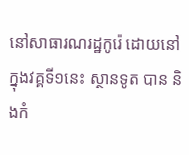នៅសាធារណរដ្ឋកូរ៉េ ដោយនៅក្នុងវគ្គទី១នេះ ស្ថានទូត បាន និងកំ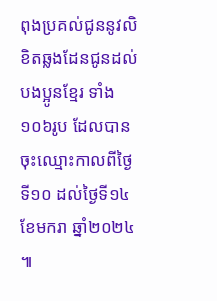ពុងប្រគល់ជូននូវលិខិតឆ្លងដែនជូនដល់បងប្អូនខ្មែរ ទាំង ១០៦រូប ដែលបានចុះឈ្មោះកាលពីថ្ងៃទី១០ ដល់ថ្ងៃទី១៤ ខែមករា ឆ្នាំ២០២៤ ៕